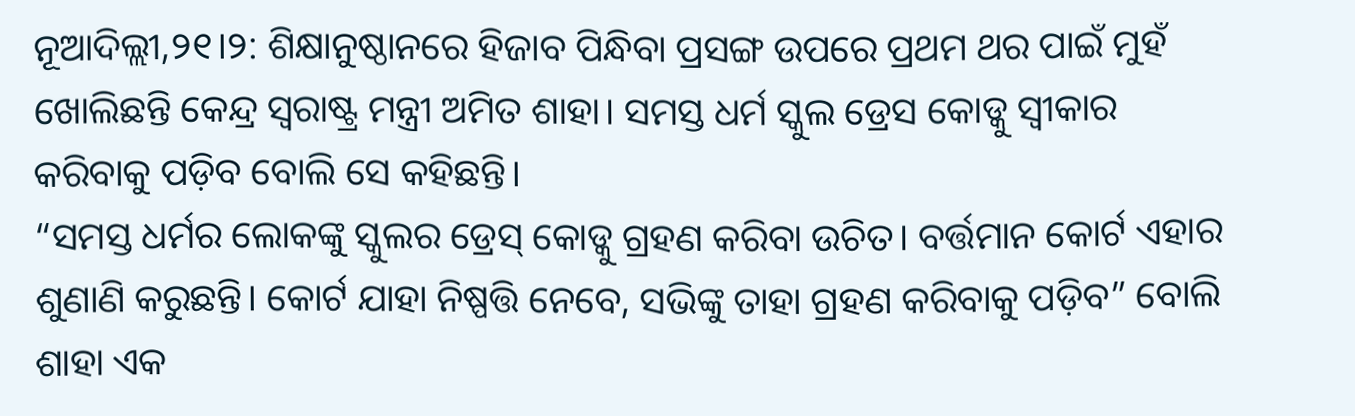ନୂଆଦିଲ୍ଲୀ,୨୧।୨: ଶିକ୍ଷାନୁଷ୍ଠାନରେ ହିଜାବ ପିନ୍ଧିବା ପ୍ରସଙ୍ଗ ଉପରେ ପ୍ରଥମ ଥର ପାଇଁ ମୁହଁ ଖୋଲିଛନ୍ତି କେନ୍ଦ୍ର ସ୍ବରାଷ୍ଟ୍ର ମନ୍ତ୍ରୀ ଅମିତ ଶାହା। ସମସ୍ତ ଧର୍ମ ସ୍କୁଲ ଡ୍ରେସ କୋଡ୍କୁ ସ୍ବୀକାର କରିବାକୁ ପଡ଼ିବ ବୋଲି ସେ କହିଛନ୍ତି।
“ସମସ୍ତ ଧର୍ମର ଲୋକଙ୍କୁ ସ୍କୁଲର ଡ୍ରେସ୍ କୋଡ୍କୁ ଗ୍ରହଣ କରିବା ଉଚିତ। ବର୍ତ୍ତମାନ କୋର୍ଟ ଏହାର ଶୁଣାଣି କରୁଛନ୍ତି। କୋର୍ଟ ଯାହା ନିଷ୍ପତ୍ତି ନେବେ, ସଭିଙ୍କୁ ତାହା ଗ୍ରହଣ କରିବାକୁ ପଡ଼ିବ” ବୋଲି ଶାହା ଏକ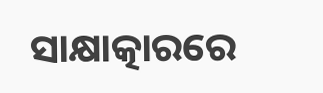ସାକ୍ଷାତ୍କାରରେ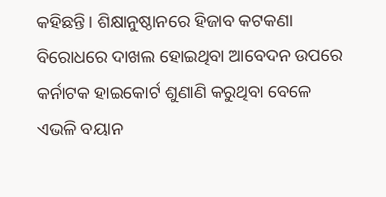କହିଛନ୍ତି। ଶିକ୍ଷାନୁଷ୍ଠାନରେ ହିଜାବ କଟକଣା ବିରୋଧରେ ଦାଖଲ ହୋଇଥିବା ଆବେଦନ ଉପରେ କର୍ନାଟକ ହାଇକୋର୍ଟ ଶୁଣାଣି କରୁଥିବା ବେଳେ ଏଭଳି ବୟାନ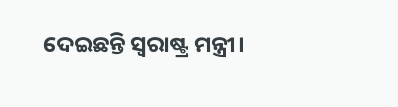ଦେଇଛନ୍ତି ସ୍ବରାଷ୍ଟ୍ର ମନ୍ତ୍ରୀ।